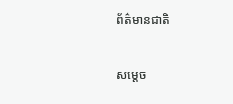ព័ត៌មានជាតិ

សម្ដេច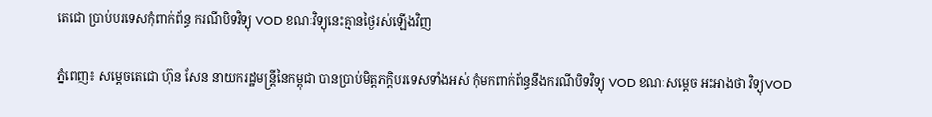តេជោ ប្រាប់បរទេសកុំពាក់ព័ន្ធ ករណីបិទវិទ្យុ VOD ខណៈវិទ្យុនេះគ្មានថ្ងៃរស់ឡើងវិញ

ភ្នំពេញ៖ សម្តេចតេជោ ហ៊ុន សែន នាយករដ្ឋមន្ត្រីនៃកម្ពុជា បានប្រាប់មិត្តភក្តិបរទេសទាំងអស់ កុំមកពាក់ព័ន្ធនឹងករណីបិទវិទ្យុ VOD ខណៈសម្តេច អះអាងថា វិទ្យុVOD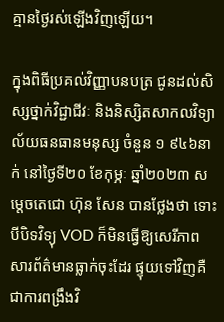គ្មានថ្ងៃរស់ឡើងវិញឡើយ។

ក្នុងពិធីប្រគល់វិញ្ញាបនបត្រ ជូនដល់សិស្សថ្នាក់វិជ្ជាជីវៈ និងនិស្សិតសាកលវិទ្យាល័យធនធានមនុស្ស ចំនួន ១ ៩៤៦នាក់ នៅថ្ងៃទី២០ ខែកុម្ភៈ ឆ្នាំ២០២៣ សម្ដេចតេជោ ហ៊ុន សែន បានថ្លែងថា ទោះបីបិទវិទ្យុ VOD ក៏មិនធ្វើឱ្យសេរីភាពសារព័ត៌មានធ្លាក់ចុះដែរ ផ្ទុយទៅវិញគឺជាការពង្រឹងវិ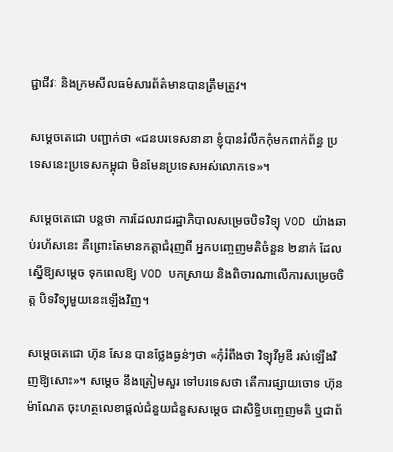ជ្ជាជីវៈ និងក្រមសីលធម៌សារព័ត៌មានបានត្រឹមត្រូវ។

សម្ដេចតេជោ បញ្ជាក់ថា «ជនបរទេសនានា ខ្ញុំបានរំលឹកកុំមកពាក់ព័ន្ធ ប្រទេសនេះប្រទេសកម្ពុជា មិនមែនប្រទេសអស់លោកទេ»។

សម្តេចតេជោ បន្ដថា ការដែលរាជរដ្ឋាភិបាលសម្រេចបិទវិទ្យុ VOD យ៉ាងឆាប់រហ័សនេះ គឺព្រោះតែមានកត្តាជំរុញពី អ្នកបញ្ចេញមតិចំនួន ២នាក់ ដែលស្នើឱ្យសម្តេច ទុកពេលឱ្យ VOD បកស្រាយ និងពិចារណាលើការសម្រេចចិត្ត បិទវិទ្យុមួយនេះឡើងវិញ។

សម្តេចតេជោ ហ៊ុន សែន បានថ្លែងធ្ងន់ៗថា «កុំរំពឹងថា វិទ្យុវីអូឌី រស់ឡើងវិញឱ្យសោះ»។ សម្តេច នឹងត្រៀមសួរ ទៅបរទេសថា តើការផ្សាយចោទ ហ៊ុន ម៉ាណែត ចុះហត្ថលេខាផ្តល់ជំនួយជំនួសសម្តេច ជាសិទ្ធិបញ្ចេញមតិ ឬជាព័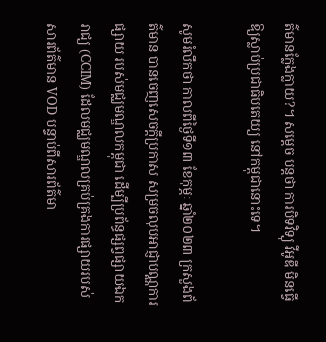ត៌មានក្លែងក្លាយ?។ សម្តេច បន្ដថា ការបិទវិទ្យុ វីអូឌី មិនធ្វើឱ្យស្លាប់ប្រជាធិបតេយ្យ នៅកម្ពុជានោះទេ។

សូមរំលឹកថា កាលពីថ្ងៃទី១៣ ខែកុម្ភៈ ឆ្នាំ២០២៣ ក្រសួងព័ត៌មាន បានចេញសេចក្តីប្រកាស សម្រចលុបអាជ្ញាបណ្ណការផ្សាយ របស់មជ្ឈមណ្ឌលកម្ពុជា ដើម្បីប្រព័ន្ធផ្សព្វផ្សាយឯករាជ្យ (CCIM) ដែលមជ្ឈមណ្ឌលគ្រប់គ្រងការផ្សាយរបស់សារព័ត៌មាន VOD បន្ទាប់ពីសារព័ត៌មា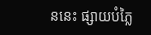ននេះ ផ្សាយបំភ្លៃ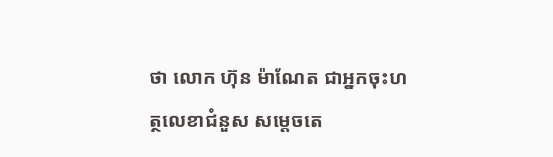ថា លោក ហ៊ុន ម៉ាណែត ជាអ្នកចុះហត្ថលេខាជំនួស សម្តេចតេ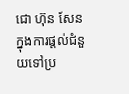ជោ ហ៊ុន សែន ក្នុងការផ្តល់ជំនួយទៅប្រ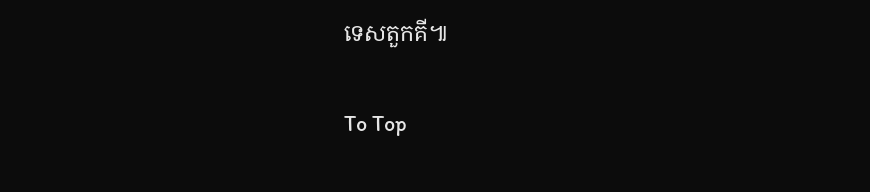ទេសតួកគី៕

To Top